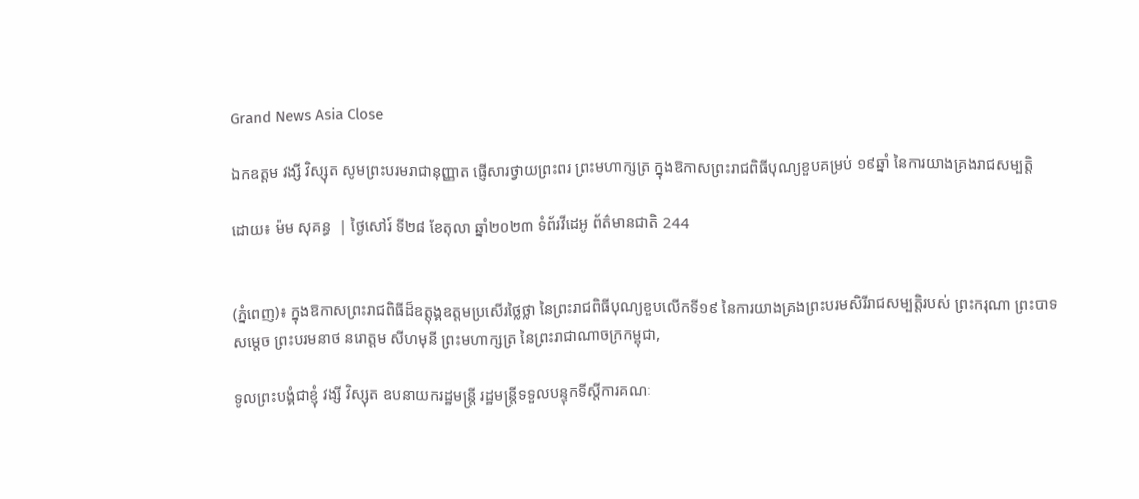Grand News Asia Close

ឯកឧត្តម វង្សី វិស្សុត សូមព្រះបរមរាជានុញ្ញាត ផ្ញើសារថ្វាយព្រះពរ ព្រះមហាក្សត្រ ក្នុងឱកាសព្រះរាជពិធីបុណ្យខួបគម្រប់ ១៩ឆ្នាំ នៃការយាងគ្រងរាជសម្បត្តិ

ដោយ៖ ម៉ម សុគន្ធ  | ថ្ងៃសៅរ៍ ទី២៨ ខែតុលា ឆ្នាំ២០២៣ ទំព័រវីដេអូ ព័ត៌មានជាតិ 244


(ភ្នំពេញ)៖ ក្នុងឱកាសព្រះរាជពិធីដ៏ឧត្ដុង្គឧត្ដមប្រសើរថ្លៃថ្លា នៃព្រះរាជពិធីបុណ្យខួបលើកទី១៩ នៃការយាងគ្រងព្រះបរមសិរីរាជសម្បត្តិរបស់ ព្រះករុណា ព្រះបាទសម្តេច ព្រះបរមនាថ នរោត្តម សីហមុនី ព្រះមហាក្សត្រ នៃព្រះរាជាណាចក្រកម្ពុជា,

ទូលព្រះបង្គំជាខ្ញុំ វង្សី វិស្សុត ឧបនាយករដ្ឋមន្រ្តី រដ្ឋមន្រ្តីទទួលបន្ទុកទីស្តីការគណៈ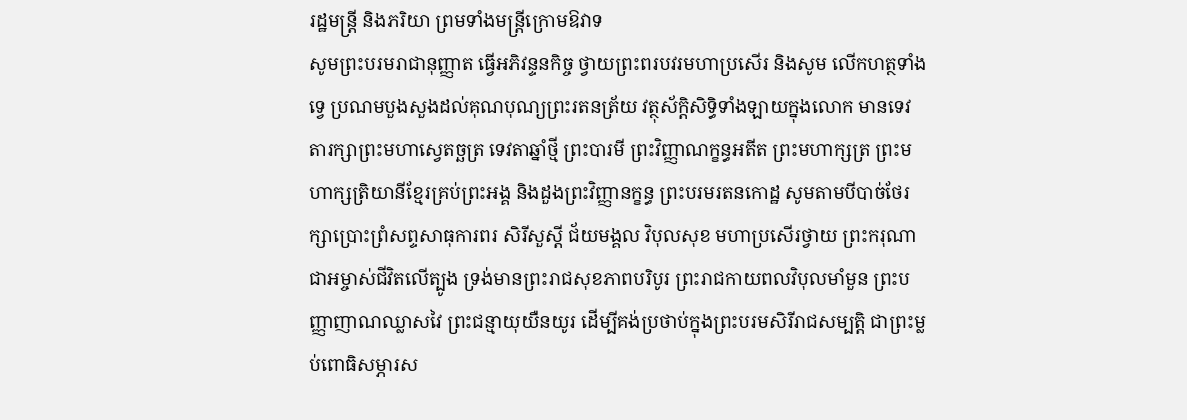រដ្ឋមន្រ្តី និងភរិយា ព្រមទាំងមន្រ្តីក្រោមឱវាទ
សូមព្រះបរមរាជានុញ្ញាត ធ្វើអភិវន្ទនកិច្ច ថ្វាយព្រះពរបវរមហាប្រសើរ និងសូម លើកហត្ថទាំងទ្វេ ប្រណមបួងសួងដល់គុណបុណ្យព្រះរតនត្រ័យ វត្ថុស័ក្តិសិទ្ធិទាំងឡាយក្នុងលោក មានទេវតារក្សាព្រះមហាស្វេតច្ឆត្រ ទេវតាឆ្នាំថ្មី ព្រះបារមី ព្រះវិញ្ញាណក្ខន្ធអតីត ព្រះមហាក្សត្រ ព្រះមហាក្សត្រិយានីខ្មែរគ្រប់ព្រះអង្គ និងដួងព្រះវិញ្ញានក្ខន្ធ ព្រះបរមរតនកោដ្ឋ សូមតាមបីបាច់ថែរក្សាប្រោះព្រំសព្ទសាធុការពរ សិរីសួស្ដី ជ័យមង្គល វិបុលសុខ មហាប្រសើរថ្វាយ ព្រះករុណាជាអម្ចាស់ជីវិតលើត្បូង ទ្រង់មានព្រះរាជសុខភាពបរិបូរ ព្រះរាជកាយពលវិបុលមាំមួន ព្រះបញ្ញាញាណឈ្លាសវៃ ព្រះជន្មាយុយឺនយូរ ដើម្បីគង់ប្រថាប់ក្នុងព្រះបរមសិរីរាជសម្បត្តិ ជាព្រះម្លប់ពោធិសម្ភារស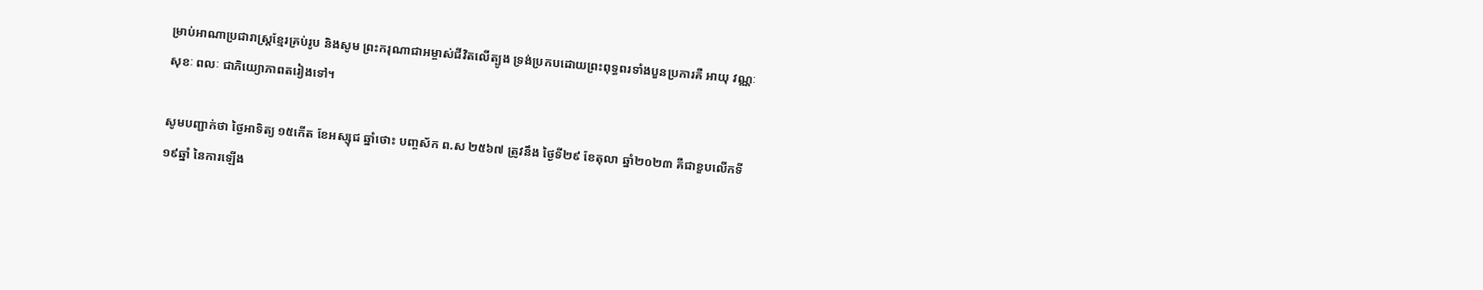ម្រាប់អាណាប្រជារាស្ត្រខ្មែរគ្រប់រូប និងសូម ព្រះករុណាជាអម្ចាស់ជីវិតលើត្បូង ទ្រង់ប្រកបដោយព្រះពុទ្ធពរទាំងបួនប្រការគឺ អាយុ វណ្ណៈ សុខៈ ពលៈ ជាភិយ្យោភាពតរៀងទៅ។

សូមបញ្ជាក់ថា ថ្ងៃអាទិត្យ ១៥កើត ខែអស្សុជ ឆ្នាំថោះ បញ្ចស័ក ព.ស ២៥៦៧ ត្រូវនឹង ថ្ងៃទី២៩ ខែតុលា ឆ្នាំ២០២៣ គឺជាខួបលើកទី១៩ឆ្នាំ នៃការឡើង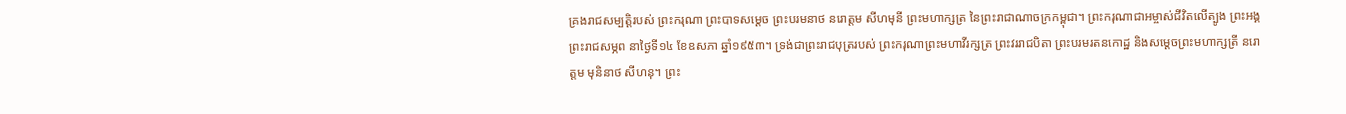គ្រងរាជសម្បត្តិរបស់ ព្រះករុណា ព្រះបាទសម្ដេច ព្រះបរមនាថ នរោត្ដម សីហមុនី ព្រះមហាក្សត្រ នៃព្រះរាជាណាចក្រកម្ពុជា។ ព្រះករុណាជាអម្ចាស់ជីវិតលើត្បូង ព្រះអង្គព្រះរាជសម្ភព នាថ្ងៃទី១៤ ខែឧសភា ឆ្នាំ១៩៥៣។ ទ្រង់ជាព្រះរាជបុត្ររបស់ ព្រះករុណាព្រះមហាវីរក្សត្រ ព្រះវររាជបិតា ព្រះបរមរតនកោដ្ឋ និងសម្ដេចព្រះមហាក្សត្រី នរោត្ដម មុនិនាថ សីហនុ។ ព្រះ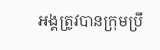អង្គត្រូវបានក្រុមប្រឹ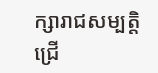ក្សារាជសម្បត្តិជ្រើ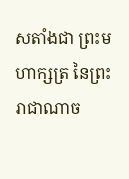សតាំងជា ព្រះមហាក្សត្រ នៃព្រះរាជាណាច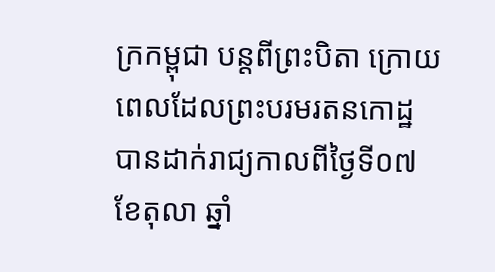ក្រកម្ពុជា បន្តពីព្រះបិតា ក្រោយពេលដែលព្រះបរមរតនកោដ្ឋ បានដាក់រាជ្យកាលពីថ្ងៃទី០៧ ខែតុលា ឆ្នាំ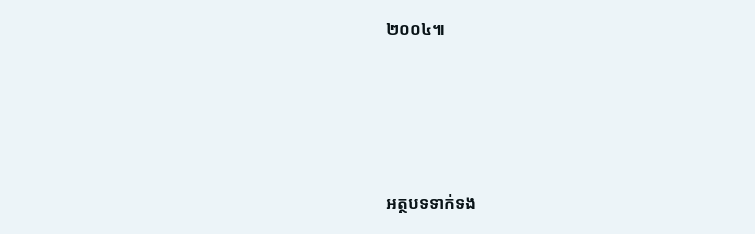២០០៤៕





អត្ថបទទាក់ទង